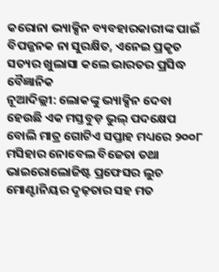କରୋନା ଭ୍ୟାକ୍ସିନ ବ୍ୟବହାରକାରୀଙ୍କ ପାଇଁ ବିପଜ୍ଜନକ ନା ସୁରକ୍ଷିତ, ଏନେଇ ପ୍ରକୃତ ସତ୍ୟର ଖୁଲାସା କଲେ ଭାରତର ପ୍ରସିଦ୍ଧ ବୈଜ୍ଞାନିକ
ନୂଆଦିଲ୍ଲୀ: ଲୋକଙ୍କୁ ଭ୍ୟାକ୍ସିନ ଦେବା ହେଉଛି ଏକ ମସ୍ତବୁଡ଼ ଭୁଲ୍ ପଦକ୍ଷେପ ବୋଲି ମାତ୍ର ଗୋଟିଏ ସପ୍ତାହ ମଧ୍ୟରେ ୨୦୦୮ ମସିହାର ନୋବେଲ ବିଜେତା ତଥା ଭାଇରୋଲୋଜିଷ୍ଟ ପ୍ରଫେସର ଲୁଚ ମୋଣ୍ଟାନିୟର ଦୃଢ଼ତାର ସହ ମତ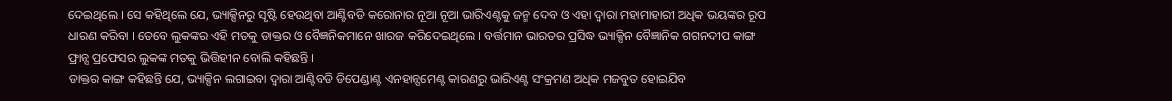ଦେଇଥିଲେ । ସେ କହିଥିଲେ ଯେ, ଭ୍ୟାକ୍ସିନରୁ ସୃଷ୍ଟି ହେଉଥିବା ଆଣ୍ଟିବଡି କରୋନାର ନୂଆ ନୂଆ ଭାରିଏଣ୍ଟକୁ ଜନ୍ମ ଦେବ ଓ ଏହା ଦ୍ୱାରା ମହାମାହାରୀ ଅଧିକ ଭୟଙ୍କର ରୂପ ଧାରଣ କରିବା । ତେବେ ଲୁକଙ୍କର ଏହି ମତକୁ ଡାକ୍ତର ଓ ବୈଜ୍ଞନିକମାନେ ଖାରଜ କରିଦେଇଥିଲେ । ବର୍ତ୍ତମାନ ଭାରତର ପ୍ରସିଦ୍ଧ ଭ୍ୟାକ୍ସିନ ବୈଜ୍ଞାନିକ ଗଗନଦୀପ କାଙ୍ଗ ଫ୍ରାନ୍ସ ପ୍ରଫେସର ଲୁକଙ୍କ ମତକୁ ଭିତ୍ତିହୀନ ବୋଲି କହିଛନ୍ତି ।
ଡାକ୍ତର କାଙ୍ଗ କହିଛନ୍ତି ଯେ, ଭ୍ୟାକ୍ସିନ ଲଗାଇବା ଦ୍ୱାରା ଆଣ୍ଟିବଡି ଡିପେଣ୍ଡାଣ୍ଟ ଏନହାନ୍ସମେଣ୍ଟ କାରଣରୁ ଭାରିଏଣ୍ଟ ସଂକ୍ରମଣ ଅଧିକ ମଜବୁତ ହୋଇଯିବ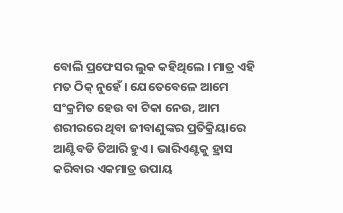ବୋଲି ପ୍ରଫେସର ଲୁକ କହିଥିଲେ । ମାତ୍ର ଏହି ମତ ଠିକ୍ ନୁହେଁ । ଯେତେବେଳେ ଆମେ ସଂକ୍ରମିତ ହେଉ ବା ଟିକା ନେଉ, ଆମ ଶରୀରରେ ଥିବା ଜୀବାଣୁଙ୍କର ପ୍ରତିକ୍ରିୟାରେ ଆଣ୍ଟିବଡି ତିଆରି ହୁଏ । ଭାରିଏଣ୍ଟକୁ ହ୍ରାସ କରିବାର ଏକମାତ୍ର ଉପାୟ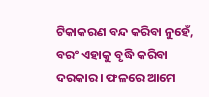ଟିକାକରଣ ବନ୍ଦ କରିବା ନୁହେଁ, ବରଂ ଏହାକୁ ବୃଦ୍ଧି କରିବା ଦରକାର । ଫଳରେ ଆମେ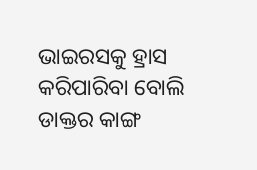ଭାଇରସକୁ ହ୍ରାସ କରିପାରିବା ବୋଲି ଡାକ୍ତର କାଙ୍ଗ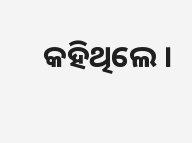କହିଥିଲେ ।